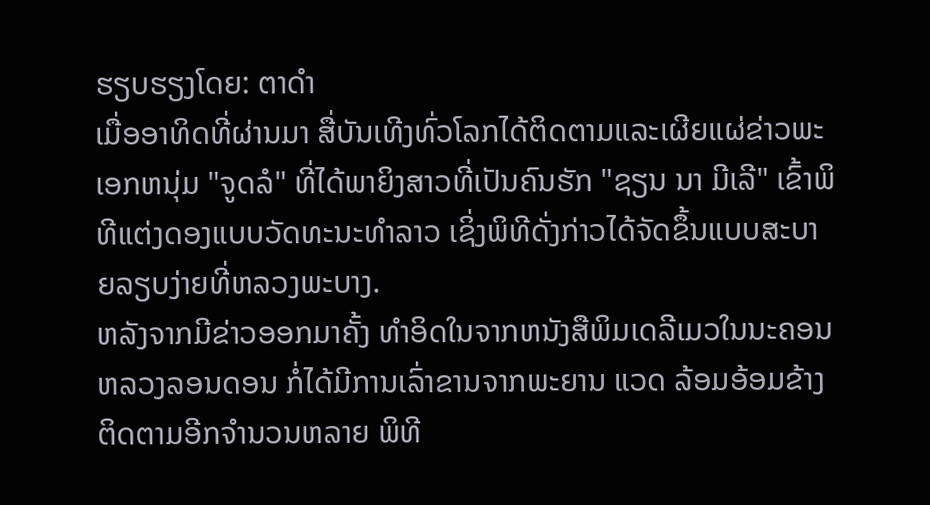ຮຽບຮຽງໂດຍ: ຕາດຳ
ເມື່ອອາທິດທີ່ຜ່ານມາ ສື່ບັນເທີງທົ່ວໂລກໄດ້ຕິດຕາມແລະເຜີຍແຜ່ຂ່າວພະເອກຫນຸ່ມ "ຈູດລໍ" ທີ່ໄດ້ພາຍິງສາວທີ່ເປັນຄົນຮັກ "ຊຽນ ນາ ມີເລີ" ເຂົ້າພິທີແຕ່ງດອງແບບວັດທະນະທຳລາວ ເຊິ່ງພິທີດັ່ງກ່າວໄດ້ຈັດຂຶ້ນແບບສະບາຍລຽບງ່າຍທີ່ຫລວງພະບາງ.
ຫລັງຈາກມີຂ່າວອອກມາຄັ້ງ ທຳອິດໃນຈາກຫນັງສືພິມເດລີເມວໃນນະຄອນຫລວງລອນດອນ ກໍ່ໄດ້ມີການເລົ່າຂານຈາກພະຍານ ແວດ ລ້ອມອ້ອມຂ້າງຕິດຕາມອີກຈຳນວນຫລາຍ ພິທີ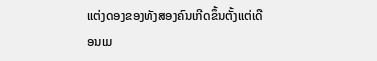ແຕ່ງດອງຂອງທັງສອງຄົນເກີດຂຶ້ນຕັ້ງແຕ່ເດືອນເມ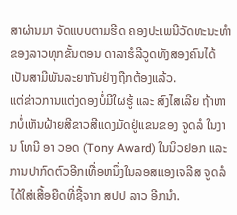ສາຜ່ານມາ ຈັດແບບຕາມຮີດ ຄອງປະເພນີວັດທະນະທຳຂອງລາວທຸກຂັ້ນຕອນ ດາລາຮໍລີວູດທັງສອງຄົນໄດ້ເປັນສາມີພັນລະຍາກັນຢ່າງຖືກຕ້ອງແລ້ວ.
ແຕ່ຂ່າວການແຕ່ງດອງບໍ່ມີໃຜຮູ້ ແລະ ສົງໄສເລີຍ ຖ້າຫາກບໍ່ເຫັນຝ້າຍສີຂາວສີແດງມັດຢູ່ແຂນຂອງ ຈູດລໍ ໃນງານ ໂທນີ ອາ ວອດ (Tony Award) ໃນນິວຢອກ ແລະ ການປາກົດຕົວອີກເທື່ອຫນຶ່ງໃນລອສແອງເຈລີສ ຈູດລໍ ໄດ້ໃສ່ເສື້ອຍືດທີ່ຊື້ຈາກ ສປປ ລາວ ອີກນຳ.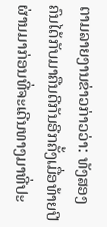ຕາມລາຍງານຂ່າວກ່າວວ່າ: ທັງສອງຄົນໄດ້ກັບມາຄືນດີກັນອີກຄັ້ງເມື່ອທ້າຍປີຜ່ານມາກ່ອນທີ່ຈະເດີນທາງມາທີ່ປະ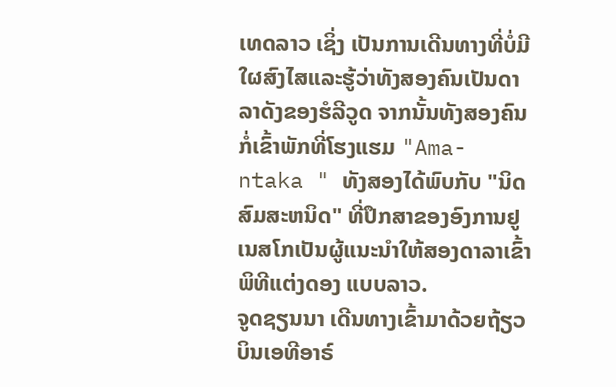ເທດລາວ ເຊິ່ງ ເປັນການເດີນທາງທີ່ບໍ່ມີໃຜສົງໄສແລະຮູ້ວ່າທັງສອງຄົນເປັນດາລາດັງຂອງຮໍລີວູດ ຈາກນັ້ນທັງສອງຄົນກໍ່ເຂົ້າພັກທີ່ໂຮງແຮມ "Ama- ntaka " ທັງສອງໄດ້ພົບກັບ "ນິດ ສົມສະຫນິດ" ທີ່ປຶກສາຂອງອົງການຢູເນສໂກເປັນຜູ້ແນະນຳໃຫ້ສອງດາລາເຂົ້າພິທີແຕ່ງດອງ ແບບລາວ.
ຈູດຊຽນນາ ເດີນທາງເຂົ້າມາດ້ວຍຖ້ຽວບິນເອທີອາຣ໌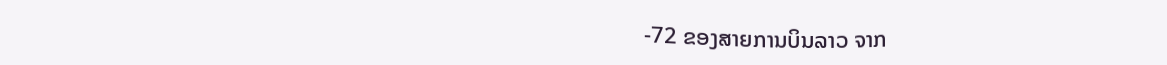-72 ຂອງສາຍການບິນລາວ ຈາກ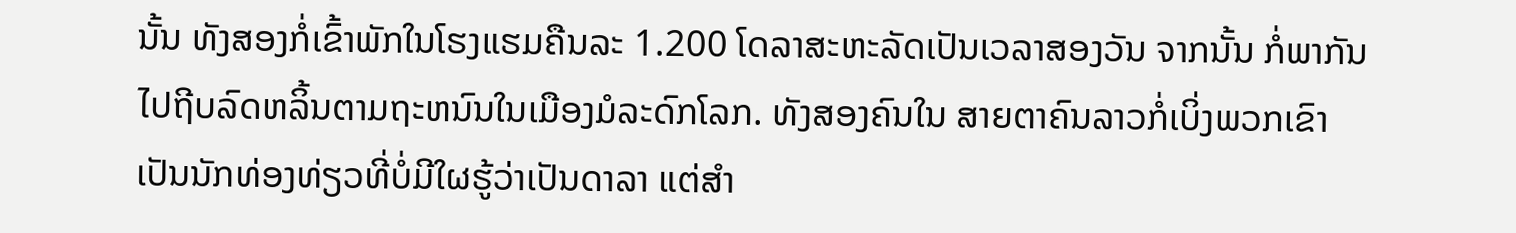ນັ້ນ ທັງສອງກໍ່ເຂົ້າພັກໃນໂຮງແຮມຄືນລະ 1.200 ໂດລາສະຫະລັດເປັນເວລາສອງວັນ ຈາກນັ້ນ ກໍ່ພາກັນໄປຖີບລົດຫລິ້ນຕາມຖະຫນົນໃນເມືອງມໍລະດົກໂລກ. ທັງສອງຄົນໃນ ສາຍຕາຄົນລາວກໍ່ເບິ່ງພວກເຂົາເປັນນັກທ່ອງທ່ຽວທີ່ບໍ່ມີໃຜຮູ້ວ່າເປັນດາລາ ແຕ່ສຳ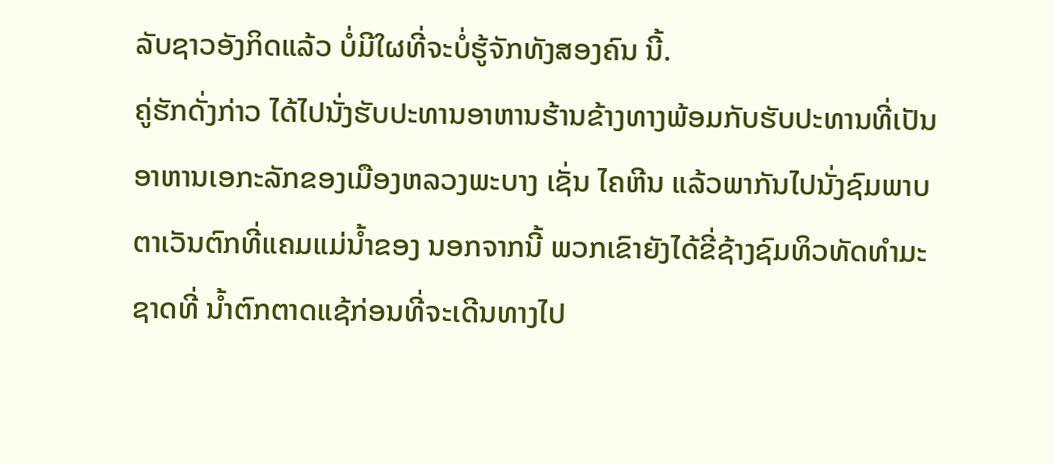ລັບຊາວອັງກິດແລ້ວ ບໍ່ມີໃຜທີ່ຈະບໍ່ຮູ້ຈັກທັງສອງຄົນ ນີ້.
ຄູ່ຮັກດັ່ງກ່າວ ໄດ້ໄປນັ່ງຮັບປະທານອາຫານຮ້ານຂ້າງທາງພ້ອມກັບຮັບປະທານທີ່ເປັນອາຫານເອກະລັກຂອງເມືອງຫລວງພະບາງ ເຊັ່ນ ໄຄຫີນ ແລ້ວພາກັນໄປນັ່ງຊົມພາບຕາເວັນຕົກທີ່ແຄມແມ່ນ້ຳຂອງ ນອກຈາກນີ້ ພວກເຂົາຍັງໄດ້ຂີ່ຊ້າງຊົມທິວທັດທຳມະຊາດທີ່ ນ້ຳຕົກຕາດແຊ້ກ່ອນທີ່ຈະເດີນທາງໄປ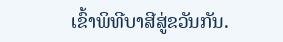ເຂົ້າພິທີບາສີສູ່ຂວັນກັນ.